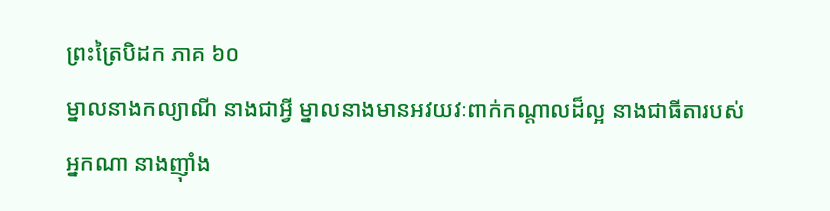ព្រះត្រៃបិដក ភាគ ៦០
ម្នាលនាងកល្យាណី នាងជាអ្វី ម្នាលនាងមានអវយវៈពាក់កណ្តាលដ៏ល្អ នាងជាធីតារបស់អ្នកណា នាងញ៉ាំង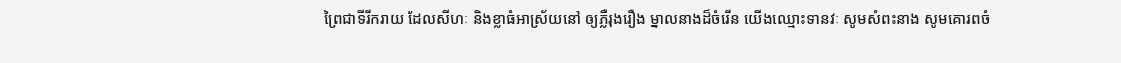ព្រៃជាទីរីករាយ ដែលសីហៈ និងខ្លាធំអាស្រ័យនៅ ឲ្យភ្លឺរុងរឿង ម្នាលនាងដ៏ចំរើន យើងឈ្មោះទានវៈ សូមសំពះនាង សូមគោរពចំ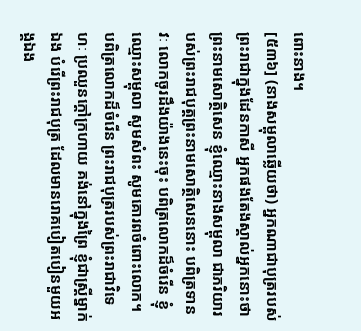ពោះនាង។
[៥៣៦] (នាងសម្ពុលាឆ្លើយថា) អ្នកណាជាបុត្ររបស់ព្រះរាជាក្នុងដែនកាសី អ្នកផងតែងស្គាល់អ្នកនោះថា ព្រះនាមសោត្ថិសេន ខ្ញុំឈ្មោះនាងសម្ពុលា ជាភរិយារបស់ព្រះរាជបុត្តព្រះនាមសោត្ថិសេននោះ បពិត្រទានវៈ លោកចូរដឹងយ៉ាងនេះចុះ បពិត្រលោកដ៏ចំរើន ខ្ញុំឈ្មោះសម្ពុលា សូមសំពះ សូមគោរពចំពោះលោក។ បពិត្រលោកដ៏ចំរើន ព្រះរាជបុត្ររបស់ព្រះរាជាវិទេហៈ ប្រឈួនក្តៅក្រហាយ គង់នៅក្នុងព្រៃ ខ្ញុំជាស្រ្តីម្នាក់ឯង បំរើព្រះរាជបុត្រ ដែលមានរោគបៀតបៀនមួយអង្គឯង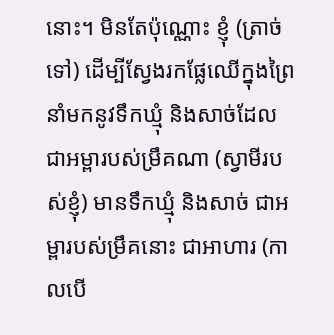នោះ។ មិនតែប៉ុណ្ណោះ ខ្ញុំ (ត្រាច់ទៅ) ដើម្បីស្វែងរកផ្លែឈើក្នុងព្រៃ នាំមកនូវទឹកឃ្មុំ និងសាច់ដែលជាអម្ពារបស់ម្រឹគណា (ស្វាមីរបស់ខ្ញុំ) មានទឹកឃ្មុំ និងសាច់ ជាអម្ពារបស់ម្រឹគនោះ ជាអាហារ (កាលបើ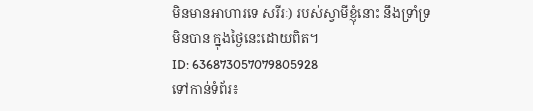មិនមានអាហារទេ សរីរៈ) របស់ស្វាមីខ្ញុំនោះ នឹងទ្រាំទ្រមិនបាន ក្នុងថ្ងៃនេះដោយពិត។
ID: 636873057079805928
ទៅកាន់ទំព័រ៖